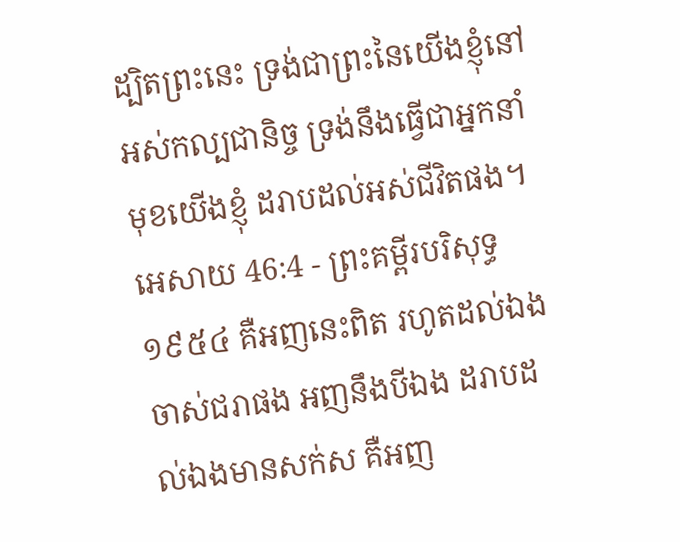ដ្បិតព្រះនេះ ទ្រង់ជាព្រះនៃយើងខ្ញុំនៅអស់កល្បជានិច្ច ទ្រង់នឹងធ្វើជាអ្នកនាំមុខយើងខ្ញុំ ដរាបដល់អស់ជីវិតផង។
អេសាយ 46:4 - ព្រះគម្ពីរបរិសុទ្ធ ១៩៥៤ គឺអញនេះពិត រហូតដល់ឯងចាស់ជរាផង អញនឹងបីឯង ដរាបដល់ឯងមានសក់ស គឺអញ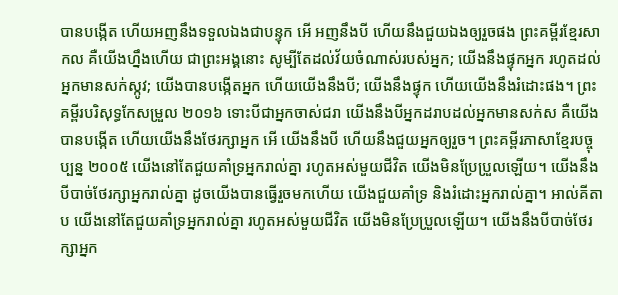បានបង្កើត ហើយអញនឹងទទួលឯងជាបន្ទុក អើ អញនឹងបី ហើយនឹងជួយឯងឲ្យរួចផង ព្រះគម្ពីរខ្មែរសាកល គឺយើងហ្នឹងហើយ ជាព្រះអង្គនោះ សូម្បីតែដល់វ័យចំណាស់របស់អ្នក; យើងនឹងផ្ទុកអ្នក រហូតដល់អ្នកមានសក់ស្កូវ; យើងបានបង្កើតអ្នក ហើយយើងនឹងបី; យើងនឹងផ្ទុក ហើយយើងនឹងរំដោះផង។ ព្រះគម្ពីរបរិសុទ្ធកែសម្រួល ២០១៦ ទោះបីជាអ្នកចាស់ជរា យើងនឹងបីអ្នកដរាបដល់អ្នកមានសក់ស គឺយើងបានបង្កើត ហើយយើងនឹងថែរក្សាអ្នក អើ យើងនឹងបី ហើយនឹងជួយអ្នកឲ្យរួច។ ព្រះគម្ពីរភាសាខ្មែរបច្ចុប្បន្ន ២០០៥ យើងនៅតែជួយគាំទ្រអ្នករាល់គ្នា រហូតអស់មួយជីវិត យើងមិនប្រែប្រួលឡើយ។ យើងនឹងបីបាច់ថែរក្សាអ្នករាល់គ្នា ដូចយើងបានធ្វើរួចមកហើយ យើងជួយគាំទ្រ និងរំដោះអ្នករាល់គ្នា។ អាល់គីតាប យើងនៅតែជួយគាំទ្រអ្នករាល់គ្នា រហូតអស់មួយជីវិត យើងមិនប្រែប្រួលឡើយ។ យើងនឹងបីបាច់ថែរក្សាអ្នក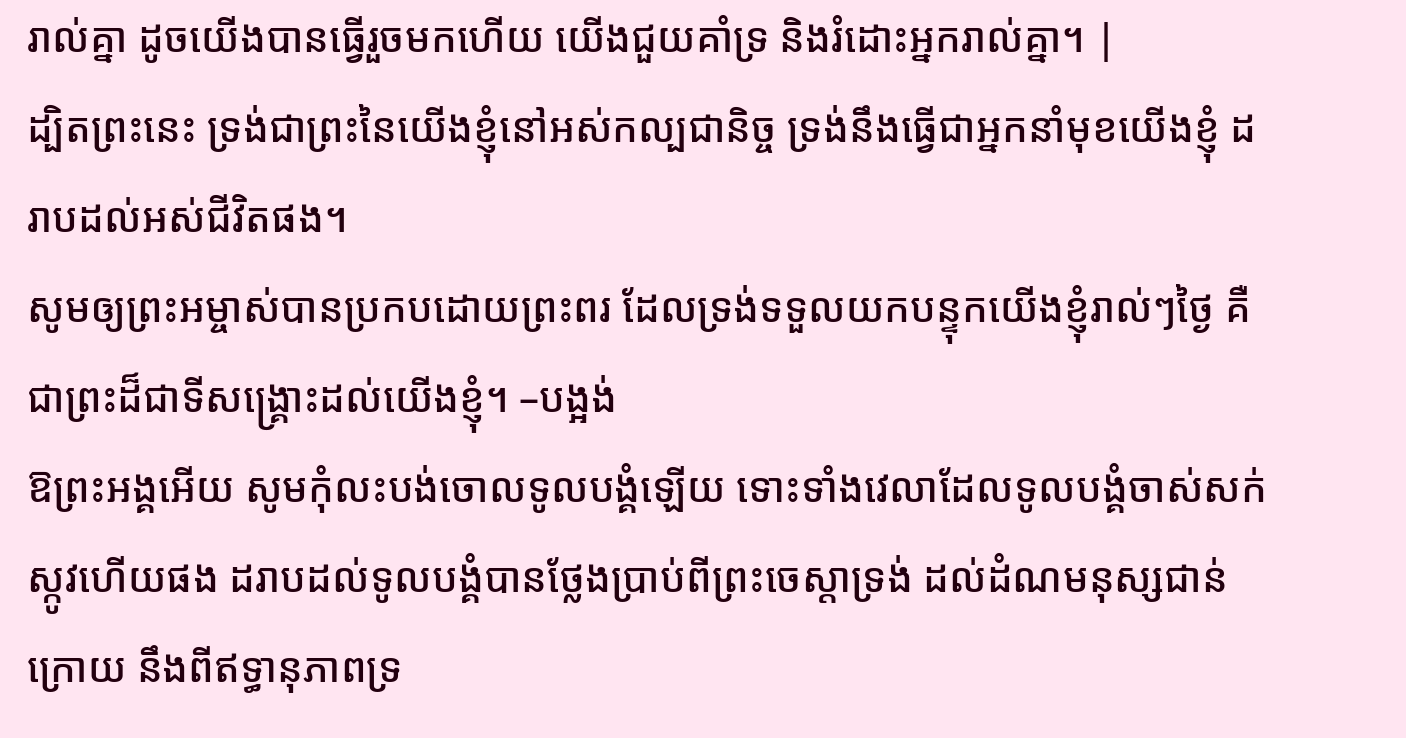រាល់គ្នា ដូចយើងបានធ្វើរួចមកហើយ យើងជួយគាំទ្រ និងរំដោះអ្នករាល់គ្នា។ |
ដ្បិតព្រះនេះ ទ្រង់ជាព្រះនៃយើងខ្ញុំនៅអស់កល្បជានិច្ច ទ្រង់នឹងធ្វើជាអ្នកនាំមុខយើងខ្ញុំ ដរាបដល់អស់ជីវិតផង។
សូមឲ្យព្រះអម្ចាស់បានប្រកបដោយព្រះពរ ដែលទ្រង់ទទួលយកបន្ទុកយើងខ្ញុំរាល់ៗថ្ងៃ គឺជាព្រះដ៏ជាទីសង្គ្រោះដល់យើងខ្ញុំ។ –បង្អង់
ឱព្រះអង្គអើយ សូមកុំលះបង់ចោលទូលបង្គំឡើយ ទោះទាំងវេលាដែលទូលបង្គំចាស់សក់ស្កូវហើយផង ដរាបដល់ទូលបង្គំបានថ្លែងប្រាប់ពីព្រះចេស្តាទ្រង់ ដល់ដំណមនុស្សជាន់ក្រោយ នឹងពីឥទ្ធានុភាពទ្រ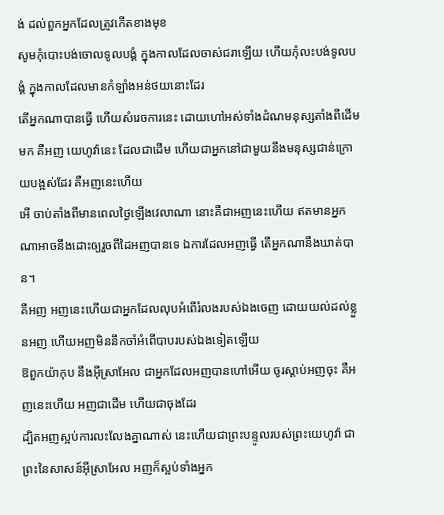ង់ ដល់ពួកអ្នកដែលត្រូវកើតខាងមុខ
សូមកុំបោះបង់ចោលទូលបង្គំ ក្នុងកាលដែលចាស់ជរាឡើយ ហើយកុំលះបង់ទូលបង្គំ ក្នុងកាលដែលមានកំឡាំងអន់ថយនោះដែរ
តើអ្នកណាបានធ្វើ ហើយសំរេចការនេះ ដោយហៅអស់ទាំងដំណមនុស្សតាំងពីដើមមក គឺអញ យេហូវ៉ានេះ ដែលជាដើម ហើយជាអ្នកនៅជាមួយនឹងមនុស្សជាន់ក្រោយបង្អស់ដែរ គឺអញនេះហើយ
អើ ចាប់តាំងពីមានពេលថ្ងៃឡើងវេលាណា នោះគឺជាអញនេះហើយ ឥតមានអ្នកណាអាចនឹងដោះឲ្យរួចពីដៃអញបានទេ ឯការដែលអញធ្វើ តើអ្នកណានឹងឃាត់បាន។
គឺអញ អញនេះហើយជាអ្នកដែលលុបអំពើរំលងរបស់ឯងចេញ ដោយយល់ដល់ខ្លួនអញ ហើយអញមិននឹកចាំអំពើបាបរបស់ឯងទៀតឡើយ
ឱពួកយ៉ាកុប នឹងអ៊ីស្រាអែល ជាអ្នកដែលអញបានហៅអើយ ចូរស្តាប់អញចុះ គឺអញនេះហើយ អញជាដើម ហើយជាចុងដែរ
ដ្បិតអញស្អប់ការលះលែងគ្នាណាស់ នេះហើយជាព្រះបន្ទូលរបស់ព្រះយេហូវ៉ា ជាព្រះនៃសាសន៍អ៊ីស្រាអែល អញក៏ស្អប់ទាំងអ្នក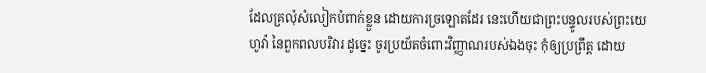ដែលគ្រលុំសំលៀកបំពាក់ខ្លួន ដោយការច្រឡោតដែរ នេះហើយជាព្រះបន្ទូលរបស់ព្រះយេហូវ៉ា នៃពួកពលបរិវារ ដូច្នេះ ចូរប្រយ័តចំពោះវិញ្ញាណរបស់ឯងចុះ កុំឲ្យប្រព្រឹត្ត ដោយ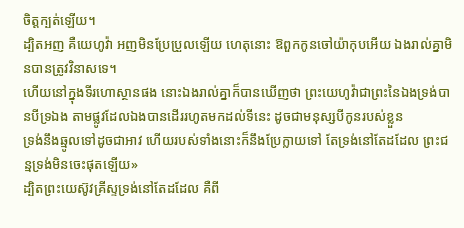ចិត្តក្បត់ឡើយ។
ដ្បិតអញ គឺយេហូវ៉ា អញមិនប្រែប្រួលឡើយ ហេតុនោះ ឱពួកកូនចៅយ៉ាកុបអើយ ឯងរាល់គ្នាមិនបានត្រូវវិនាសទេ។
ហើយនៅក្នុងទីរហោស្ថានផង នោះឯងរាល់គ្នាក៏បានឃើញថា ព្រះយេហូវ៉ាជាព្រះនៃឯងទ្រង់បានបីទ្រឯង តាមផ្លូវដែលឯងបានដើររហូតមកដល់ទីនេះ ដូចជាមនុស្សបីកូនរបស់ខ្លួន
ទ្រង់នឹងឆ្មូលទៅដូចជាអាវ ហើយរបស់ទាំងនោះក៏នឹងប្រែក្លាយទៅ តែទ្រង់នៅតែដដែល ព្រះជន្មទ្រង់មិនចេះផុតឡើយ»
ដ្បិតព្រះយេស៊ូវគ្រីស្ទទ្រង់នៅតែដដែល គឺពី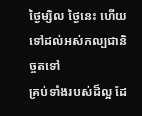ថ្ងៃម្សិល ថ្ងៃនេះ ហើយទៅដល់អស់កល្បជានិច្ចតទៅ
គ្រប់ទាំងរបស់ដ៏ល្អ ដែ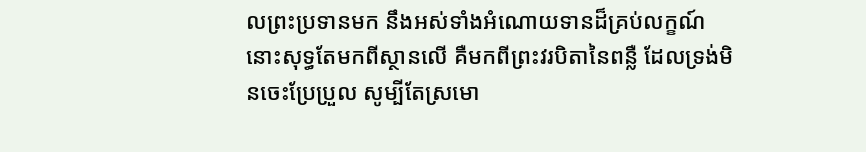លព្រះប្រទានមក នឹងអស់ទាំងអំណោយទានដ៏គ្រប់លក្ខណ៍ នោះសុទ្ធតែមកពីស្ថានលើ គឺមកពីព្រះវរបិតានៃពន្លឺ ដែលទ្រង់មិនចេះប្រែប្រួល សូម្បីតែស្រមោ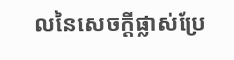លនៃសេចក្ដីផ្លាស់ប្រែ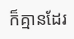ក៏គ្មានដែរ